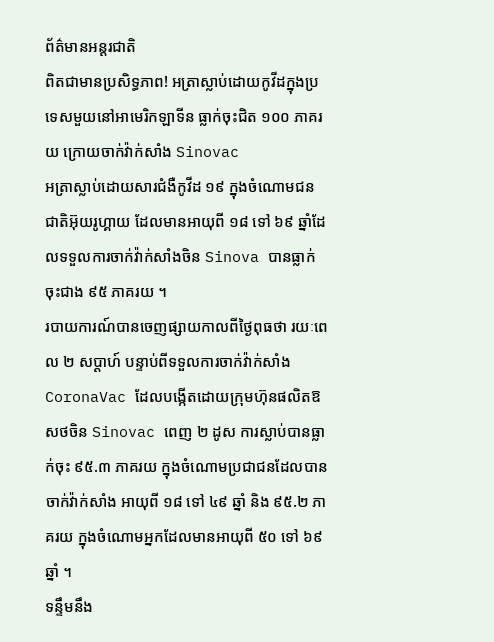ព័ត៌មានអន្ដរជាតិ
ពិតជាមានប្រសិទ្ធភាព! អត្រាស្លាប់ដោយកូវីដក្នុងប្រទេសមួយនៅអាមេរិកឡាទីន ធ្លាក់ចុះជិត ១០០ ភាគរយ ក្រោយចាក់វ៉ាក់សាំង Sinovac
អត្រាស្លាប់ដោយសារជំងឺកូវីដ ១៩ ក្នុងចំណោមជនជាតិអ៊ុយរូហ្គាយ ដែលមានអាយុពី ១៨ ទៅ ៦៩ ឆ្នាំដែលទទួលការចាក់វ៉ាក់សាំងចិន Sinova បានធ្លាក់ចុះជាង ៩៥ ភាគរយ ។
របាយការណ៍បានចេញផ្សាយកាលពីថ្ងៃពុធថា រយៈពេល ២ សប្តាហ៍ បន្ទាប់ពីទទួលការចាក់វ៉ាក់សាំង CoronaVac ដែលបង្កើតដោយក្រុមហ៊ុនផលិតឱសថចិន Sinovac ពេញ ២ ដូស ការស្លាប់បានធ្លាក់ចុះ ៩៥.៣ ភាគរយ ក្នុងចំណោមប្រជាជនដែលបានចាក់វ៉ាក់សាំង អាយុពី ១៨ ទៅ ៤៩ ឆ្នាំ និង ៩៥.២ ភាគរយ ក្នុងចំណោមអ្នកដែលមានអាយុពី ៥០ ទៅ ៦៩ ឆ្នាំ ។
ទន្ទឹមនឹង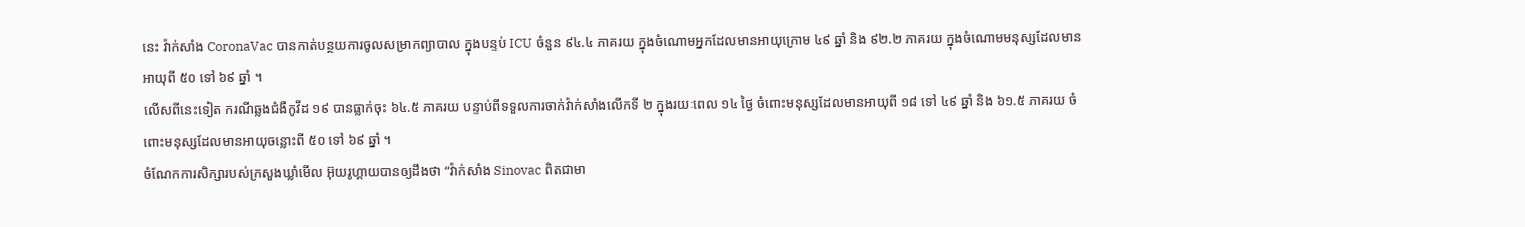នេះ វ៉ាក់សាំង CoronaVac បានកាត់បន្ថយការចូលសម្រាកព្យាបាល ក្នុងបន្ទប់ ICU ចំនួន ៩៤.៤ ភាគរយ ក្នុងចំណោមអ្នកដែលមានអាយុក្រោម ៤៩ ឆ្នាំ និង ៩២.២ ភាគរយ ក្នុងចំណោមមនុស្សដែលមានអាយុពី ៥០ ទៅ ៦៩ ឆ្នាំ ។
លើសពីនេះទៀត ករណីឆ្លងជំងឺកូវីដ ១៩ បានធ្លាក់ចុះ ៦៤.៥ ភាគរយ បន្ទាប់ពីទទួលការចាក់វ៉ាក់សាំងលើកទី ២ ក្នុងរយៈពេល ១៤ ថ្ងៃ ចំពោះមនុស្សដែលមានអាយុពី ១៨ ទៅ ៤៩ ឆ្នាំ និង ៦១.៥ ភាគរយ ចំពោះមនុស្សដែលមានអាយុចន្លោះពី ៥០ ទៅ ៦៩ ឆ្នាំ ។
ចំណែកការសិក្សារបស់ក្រសួងឃ្លាំមើល អ៊ុយរូហ្គាយបានឲ្យដឹងថា “វ៉ាក់សាំង Sinovac ពិតជាមា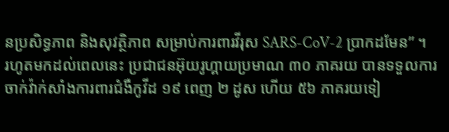នប្រសិទ្ធភាព និងសុវត្ថិភាព សម្រាប់ការពារវីរុស SARS-CoV-2 ប្រាកដមែន” ។
រហូតមកដល់ពេលនេះ ប្រជាជនអ៊ុយរូហ្គាយប្រមាណ ៣០ ភាគរយ បានទទួលការចាក់វ៉ាក់សាំងការពារជំងឺកូវីដ ១៩ ពេញ ២ ដូស ហើយ ៥៦ ភាគរយទៀ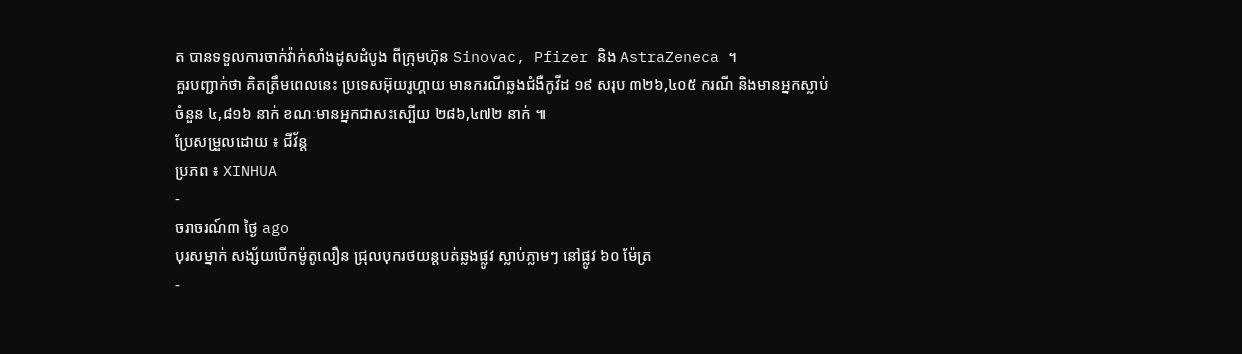ត បានទទួលការចាក់វ៉ាក់សាំងដូសដំបូង ពីក្រុមហ៊ុន Sinovac, Pfizer និង AstraZeneca ។
គួរបញ្ជាក់ថា គិតត្រឹមពេលនេះ ប្រទេសអ៊ុយរូហ្គាយ មានករណីឆ្លងជំងឺកូវីដ ១៩ សរុប ៣២៦,៤០៥ ករណី និងមានអ្នកស្លាប់ចំនួន ៤,៨១៦ នាក់ ខណៈមានអ្នកជាសះស្បើយ ២៨៦,៤៧២ នាក់ ៕
ប្រែសម្រួលដោយ ៖ ជីវ័ន្ត
ប្រភព ៖ XINHUA
-
ចរាចរណ៍៣ ថ្ងៃ ago
បុរសម្នាក់ សង្ស័យបើកម៉ូតូលឿន ជ្រុលបុករថយន្តបត់ឆ្លងផ្លូវ ស្លាប់ភ្លាមៗ នៅផ្លូវ ៦០ ម៉ែត្រ
-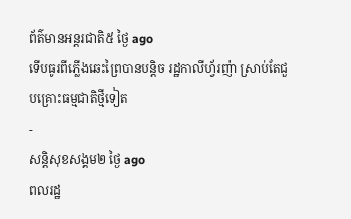ព័ត៌មានអន្ដរជាតិ៥ ថ្ងៃ ago
ទើបធូរពីភ្លើងឆេះព្រៃបានបន្តិច រដ្ឋកាលីហ្វ័រញ៉ា ស្រាប់តែជួបគ្រោះធម្មជាតិថ្មីទៀត
-
សន្តិសុខសង្គម២ ថ្ងៃ ago
ពលរដ្ឋ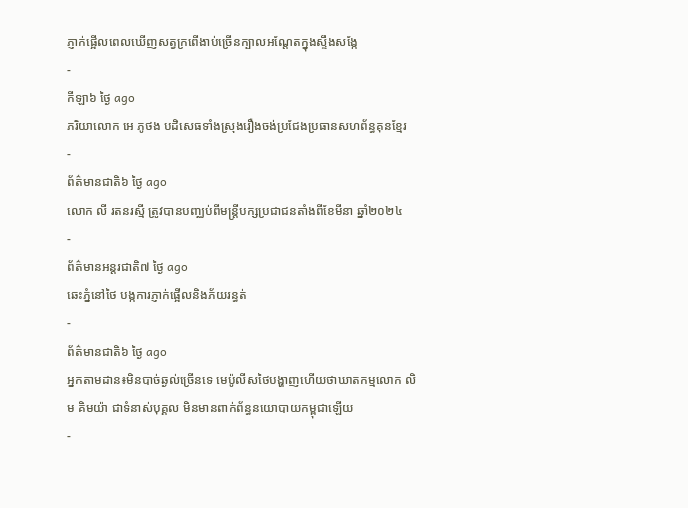ភ្ញាក់ផ្អើលពេលឃើញសត្វក្រពើងាប់ច្រើនក្បាលអណ្ដែតក្នុងស្ទឹងសង្កែ
-
កីឡា៦ ថ្ងៃ ago
ភរិយាលោក អេ ភូថង បដិសេធទាំងស្រុងរឿងចង់ប្រជែងប្រធានសហព័ន្ធគុនខ្មែរ
-
ព័ត៌មានជាតិ៦ ថ្ងៃ ago
លោក លី រតនរស្មី ត្រូវបានបញ្ឈប់ពីមន្ត្រីបក្សប្រជាជនតាំងពីខែមីនា ឆ្នាំ២០២៤
-
ព័ត៌មានអន្ដរជាតិ៧ ថ្ងៃ ago
ឆេះភ្នំនៅថៃ បង្កការភ្ញាក់ផ្អើលនិងភ័យរន្ធត់
-
ព័ត៌មានជាតិ៦ ថ្ងៃ ago
អ្នកតាមដាន៖មិនបាច់ឆ្ងល់ច្រើនទេ មេប៉ូលីសថៃបង្ហាញហើយថាឃាតកម្មលោក លិម គិមយ៉ា ជាទំនាស់បុគ្គល មិនមានពាក់ព័ន្ធនយោបាយកម្ពុជាឡើយ
-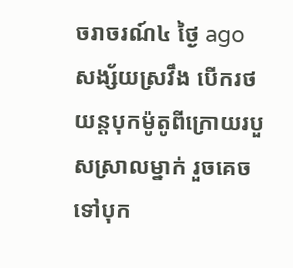ចរាចរណ៍៤ ថ្ងៃ ago
សង្ស័យស្រវឹង បើករថយន្តបុកម៉ូតូពីក្រោយរបួសស្រាលម្នាក់ រួចគេចទៅបុក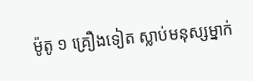ម៉ូតូ ១ គ្រឿងទៀត ស្លាប់មនុស្សម្នាក់